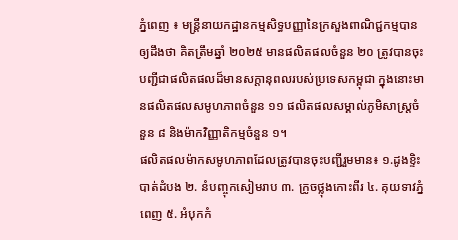ភ្នំពេញ ៖ មន្រ្តីនាយកដ្ឋានកម្មសិទ្ធបញ្ញានៃក្រសួងពាណិជ្ជកម្មបានឲ្យដឹងថា គិតត្រឹមឆ្នាំ ២០២៥ មានផលិតផលចំនួន ២០ ត្រូវបានចុះបញ្ជីជាផលិតផលដ៏មានសក្តានុពលរបស់ប្រទេសកម្ពុជា ក្នុងនោះមានផលិតផលសមូហភាពចំនួន ១១ ផលិតផលសម្គាល់ភូមិសាស្រ្តចំនួន ៨ និងម៉ាកវិញ្ញាតិកម្មចំនួន ១។
ផលិតផលម៉ាកសមូហភាពដែលត្រូវបានចុះបញ្ជីរួមមាន៖ ១.ដូងខ្ទិះបាត់ដំបង ២. នំបញ្ចុកសៀមរាប ៣. ក្រូចថ្លុងកោះពីរ ៤. គុយទាវភ្នំពេញ ៥. អំបុកកំ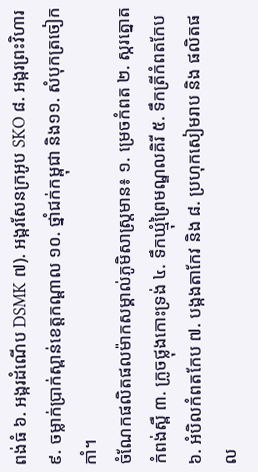ពង់ធំ ៦. អង្ករដំណើប DSMK ៧). អង្ករសែនក្រអូប SKO ៨. អង្ករព្រះវិហារ ៩. ចម្លាក់ប្រាក់ស្ពាន់ខេត្តកណ្តាល ១០. ថ្នាំជក់កម្ពុជា និង១១. សំបុកត្រចៀកកាំ។
ចំណែកផលិតផលម៉ាកសម្គាល់ភូមិសាស្រ្តមាន៖ ១. ម្រេចកំពត ២. ស្ករត្នោតកំពង់ស្ពឺ ៣. ក្រូចថ្លុងកោះទ្រង់ ៤. ទឹកឃ្មុំព្រៃមណ្ឌលគិរី ៥. ទឹកត្រីកំពតកែប ៦. អំបិលកំពតកែប ៧. បង្កងតាកែវ និង ៨. ប្រហុកសៀមរាប និង ផលិតផល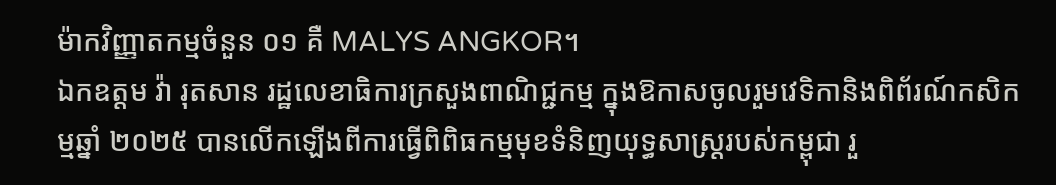ម៉ាកវិញ្ញាតកម្មចំនួន ០១ គឺ MALYS ANGKOR។
ឯកឧត្តម វ៉ា រុតសាន រដ្ឋលេខាធិការក្រសួងពាណិជ្ជកម្ម ក្នុងឱកាសចូលរួមវេទិកានិងពិព័រណ៍កសិកម្មឆ្នាំ ២០២៥ បានលើកឡើងពីការធ្វើពិពិធកម្មមុខទំនិញយុទ្ធសាស្រ្តរបស់កម្ពុជា រួ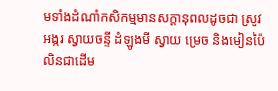មទាំងដំណាំកសិកម្មមានសក្ដានុពលដូចជា ស្រូវ អង្ករ ស្វាយចន្ទី ដំឡូងមី ស្វាយ ម្រេច និងមៀនប៉ៃលិនជាដើម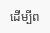ដើម្បីព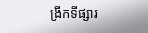ង្រីកទីផ្សារ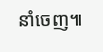នាំចេញ៕